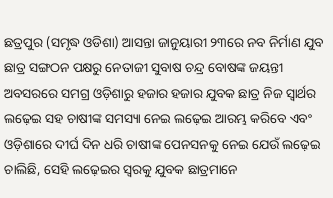ଛତ୍ରପୁର (ସମୃଦ୍ଧ ଓଡିଶା) ଆସନ୍ତା ଜାନୁୟାରୀ ୨୩ରେ ନବ ନିର୍ମାଣ ଯୁବ ଛାତ୍ର ସଙ୍ଗଠନ ପକ୍ଷରୁ ନେତାଜୀ ସୁବାଷ ଚନ୍ଦ୍ର ବୋଷଙ୍କ ଜୟନ୍ତୀ ଅବସରରେ ସମଗ୍ର ଓଡ଼ିଶାରୁ ହଜାର ହଜାର ଯୁବକ ଛାତ୍ର ନିଜ ସ୍ୱାର୍ଥର ଲଢ଼େଇ ସହ ଚାଷୀଙ୍କ ସମସ୍ୟା ନେଇ ଲଢ଼େଇ ଆରମ୍ଭ କରିବେ ଏବଂ ଓଡ଼ିଶାରେ ଦୀର୍ଘ ଦିନ ଧରି ଚାଷୀଙ୍କ ପେନସନକୁ ନେଇ ଯେଉଁ ଲଢ଼େଇ ଚାଲିଛି, ସେହି ଲଢ଼େଇର ସ୍ୱରକୁ ଯୁବକ ଛାତ୍ରମାନେ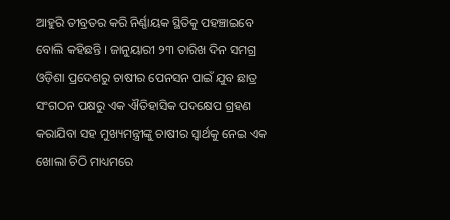ଆହୁରି ତୀବ୍ରତର କରି ନିର୍ଣ୍ଣାୟକ ସ୍ଥିତିକୁ ପହଞ୍ଚାଇବେ ବୋଲି କହିଛନ୍ତି । ଜାନୁୟାରୀ ୨୩ ତାରିଖ ଦିନ ସମଗ୍ର ଓଡ଼ିଶା ପ୍ରଦେଶରୁ ଚାଷୀର ପେନସନ ପାଇଁ ଯୁବ ଛାତ୍ର ସଂଗଠନ ପକ୍ଷରୁ ଏକ ଐତିହାସିକ ପଦକ୍ଷେପ ଗ୍ରହଣ କରାଯିବା ସହ ମୁଖ୍ୟମନ୍ତ୍ରୀଙ୍କୁ ଚାଷୀର ସ୍ୱାର୍ଥକୁ ନେଇ ଏକ ଖୋଲା ଚିଠି ମାଧ୍ୟମରେ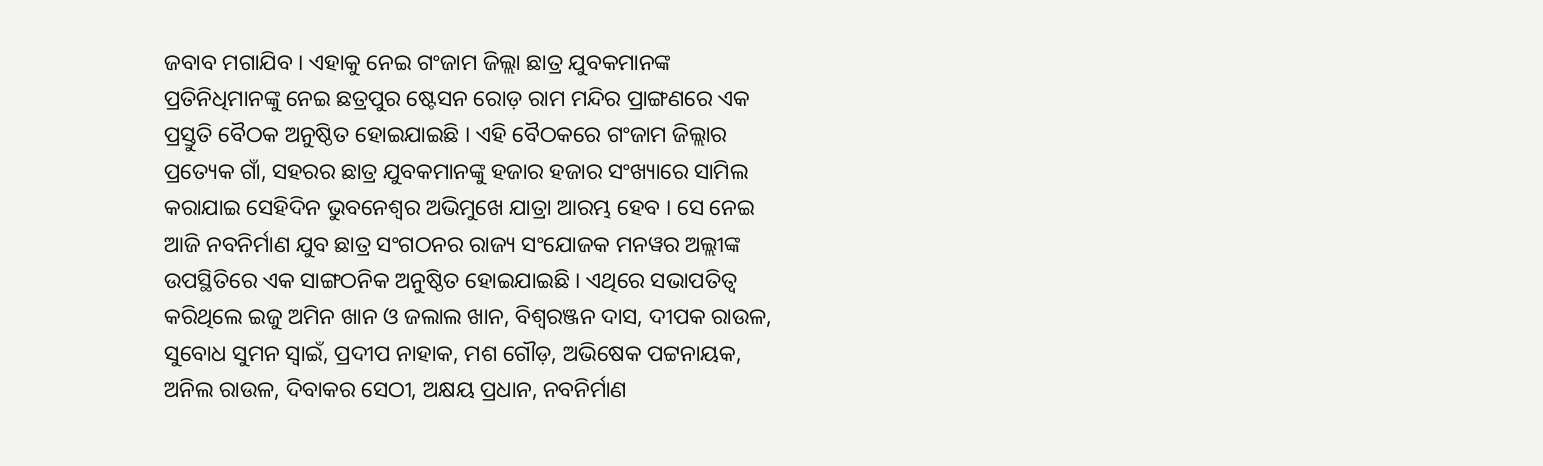ଜବାବ ମଗାଯିବ । ଏହାକୁ ନେଇ ଗଂଜାମ ଜିଲ୍ଲା ଛାତ୍ର ଯୁବକମାନଙ୍କ ପ୍ରତିନିଧିମାନଙ୍କୁ ନେଇ ଛତ୍ରପୁର ଷ୍ଟେସନ ରୋଡ଼ ରାମ ମନ୍ଦିର ପ୍ରାଙ୍ଗଣରେ ଏକ ପ୍ରସ୍ତୁତି ବୈଠକ ଅନୁଷ୍ଠିତ ହୋଇଯାଇଛି । ଏହି ବୈଠକରେ ଗଂଜାମ ଜିଲ୍ଲାର ପ୍ରତ୍ୟେକ ଗାଁ, ସହରର ଛାତ୍ର ଯୁବକମାନଙ୍କୁ ହଜାର ହଜାର ସଂଖ୍ୟାରେ ସାମିଲ କରାଯାଇ ସେହିଦିନ ଭୁବନେଶ୍ୱର ଅଭିମୁଖେ ଯାତ୍ରା ଆରମ୍ଭ ହେବ । ସେ ନେଇ ଆଜି ନବନିର୍ମାଣ ଯୁବ ଛାତ୍ର ସଂଗଠନର ରାଜ୍ୟ ସଂଯୋଜକ ମନୱର ଅଲ୍ଲୀଙ୍କ ଉପସ୍ଥିତିରେ ଏକ ସାଙ୍ଗଠନିକ ଅନୁଷ୍ଠିତ ହୋଇଯାଇଛି । ଏଥିରେ ସଭାପତିତ୍ୱ କରିଥିଲେ ଇଜୁ ଅମିନ ଖାନ ଓ ଜଲାଲ ଖାନ, ବିଶ୍ୱରଞ୍ଜନ ଦାସ, ଦୀପକ ରାଉଳ, ସୁବୋଧ ସୁମନ ସ୍ୱାଇଁ, ପ୍ରଦୀପ ନାହାକ, ମଶ ଗୌଡ଼, ଅଭିଷେକ ପଟ୍ଟନାୟକ, ଅନିଲ ରାଉଳ, ଦିବାକର ସେଠୀ, ଅକ୍ଷୟ ପ୍ରଧାନ, ନବନିର୍ମାଣ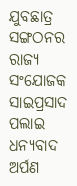ଯୁବଛାତ୍ର ସଙ୍ଗଠନର ରାଜ୍ୟ ସଂଯୋଜକ ସାଇପ୍ରସାଦ ପଲାଇ ଧନ୍ୟବାଦ ଅର୍ପଣ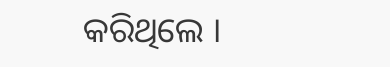କରିଥିଲେ ।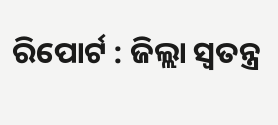ରିପୋର୍ଟ : ଜିଲ୍ଲା ସ୍ୱତନ୍ତ୍ର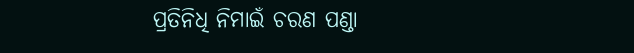ପ୍ରତିନିଧି ନିମାଇଁ ଚରଣ ପଣ୍ଡା